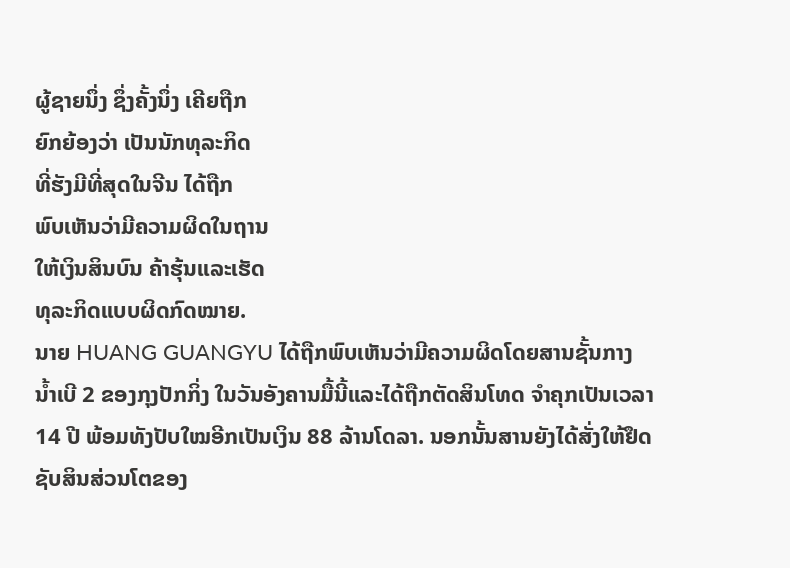ຜູ້ຊາຍນຶ່ງ ຊຶ່ງຄັ້ງນຶ່ງ ເຄີຍຖືກ
ຍົກຍ້ອງວ່າ ເປັນນັກທຸລະກິດ
ທີ່ຮັງມີທີ່ສຸດໃນຈີນ ໄດ້ຖືກ
ພົບເຫັນວ່າມີຄວາມຜິດໃນຖານ
ໃຫ້ເງິນສິນບົນ ຄ້າຮຸ້ນແລະເຮັດ
ທຸລະກິດແບບຜິດກົດໝາຍ.
ນາຍ HUANG GUANGYU ໄດ້ຖືກພົບເຫັນວ່າມີຄວາມຜິດໂດຍສານຊັ້ນກາງ
ນໍ້າເບີ 2 ຂອງກຸງປັກກິ່ງ ໃນວັນອັງຄານມື້ນີ້ແລະໄດ້ຖືກຕັດສິນໂທດ ຈຳຄຸກເປັນເວລາ
14 ປີ ພ້ອມທັງປັບໃໝອີກເປັນເງິນ 88 ລ້ານໂດລາ. ນອກນັ້ນສານຍັງໄດ້ສັ່ງໃຫ້ຢຶດ
ຊັບສິນສ່ວນໂຕຂອງ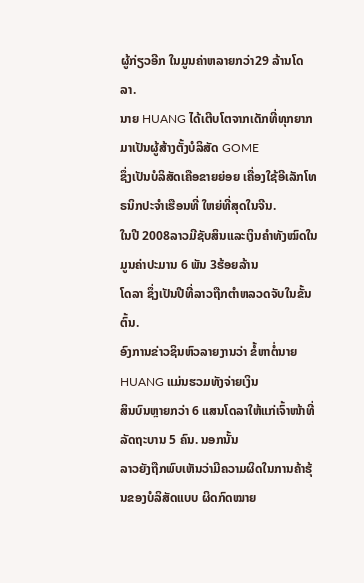ຜູ້ກ່ຽວອີກ ໃນມູນຄ່າຫລາຍກວ່າ29 ລ້ານໂດລາ.
ນາຍ HUANG ໄດ້ເຕີບໂຕຈາກເດັກທີ່ທຸກຍາກມາເປັນຜູ້ສ້າງຕັ້ງບໍລິສັດ GOME
ຊຶ່ງເປັນບໍລິສັດເຄືອຂາຍຍ່ອຍ ເຄື່ອງໃຊ້ອີເລັກໂທຣນິກປະຈຳເຮືອນທີ່ ໃຫຍ່ທີ່ສຸດໃນຈີນ.
ໃນປີ 2008ລາວມີຊັບສິນແລະເງິນຄຳທັງໝົດໃນມູນຄ່າປະມານ 6 ພັນ 3ຮ້ອຍລ້ານ
ໂດລາ ຊຶ່ງເປັນປີທີ່ລາວຖືກຕຳຫລວດຈັບໃນຂັ້ນຕົ້ນ.
ອົງການຂ່າວຊິນຫົວລາຍງານວ່າ ຂໍ້ຫາຕໍ່ນາຍ HUANG ແມ່ນຮວມທັງຈ່າຍເງິນ
ສິນບົນຫຼາຍກວ່າ 6 ແສນໂດລາໃຫ້ແກ່ເຈົ້າໜ້າທີ່ລັດຖະບານ 5 ຄົນ. ນອກນັ້ນ
ລາວຍັງຖືກພົບເຫັນວ່າມີຄວາມຜິດໃນການຄ້າຮຸ້ນຂອງບໍລິສັດແບບ ຜິດກົດໝາຍ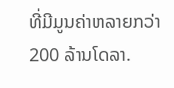ທີ່ມີມູນຄ່າຫລາຍກວ່າ 200 ລ້ານໂດລາ.